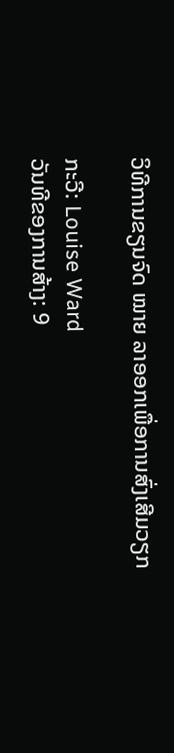ວິທີການຂຽນຈົດ ໝາຍ ລາອອກເພື່ອການສົ່ງເສີມວຽກ

ກະວີ: Louise Ward
ວັນທີຂອງການສ້າງ: 9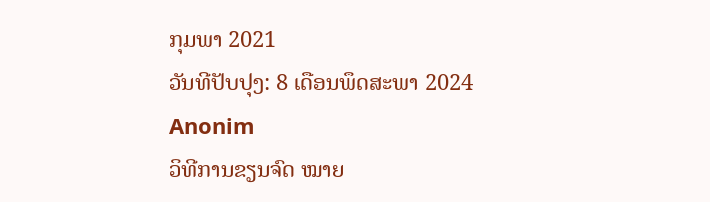ກຸມພາ 2021
ວັນທີປັບປຸງ: 8 ເດືອນພຶດສະພາ 2024
Anonim
ວິທີການຂຽນຈົດ ໝາຍ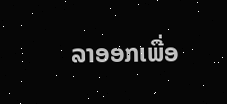ລາອອກເພື່ອ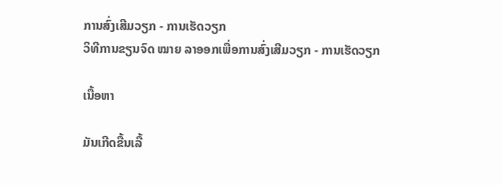ການສົ່ງເສີມວຽກ - ການເຮັດວຽກ
ວິທີການຂຽນຈົດ ໝາຍ ລາອອກເພື່ອການສົ່ງເສີມວຽກ - ການເຮັດວຽກ

ເນື້ອຫາ

ມັນເກີດຂື້ນເລື້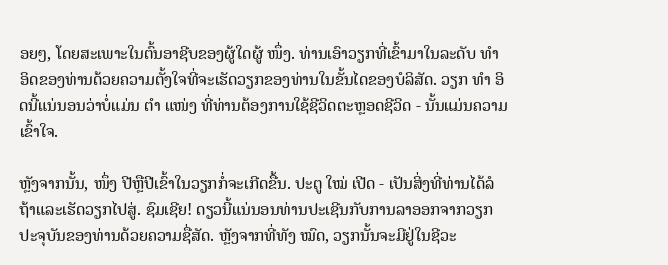ອຍໆ, ໂດຍສະເພາະໃນຕົ້ນອາຊີບຂອງຜູ້ໃດຜູ້ ໜຶ່ງ. ທ່ານເອົາວຽກທີ່ເຂົ້າມາໃນລະດັບ ທຳ ອິດຂອງທ່ານດ້ວຍຄວາມຕັ້ງໃຈທີ່ຈະເຮັດວຽກຂອງທ່ານໃນຂັ້ນໄດຂອງບໍລິສັດ. ວຽກ ທຳ ອິດນີ້ແນ່ນອນວ່າບໍ່ແມ່ນ ຕຳ ແໜ່ງ ທີ່ທ່ານຕ້ອງການໃຊ້ຊີວິດຕະຫຼອດຊີວິດ - ນັ້ນແມ່ນຄວາມເຂົ້າໃຈ.

ຫຼັງຈາກນັ້ນ, ໜຶ່ງ ປີຫຼືປີເຂົ້າໃນວຽກກໍ່ຈະເກີດຂື້ນ. ປະຕູ ໃໝ່ ເປີດ - ເປັນສິ່ງທີ່ທ່ານໄດ້ລໍຖ້າແລະເຮັດວຽກໄປສູ່. ຊົມເຊີຍ! ດຽວນີ້ແນ່ນອນທ່ານປະເຊີນກັບການລາອອກຈາກວຽກປະຈຸບັນຂອງທ່ານດ້ວຍຄວາມຊື່ສັດ. ຫຼັງຈາກທີ່ທັງ ໝົດ, ວຽກນັ້ນຈະມີຢູ່ໃນຊີວະ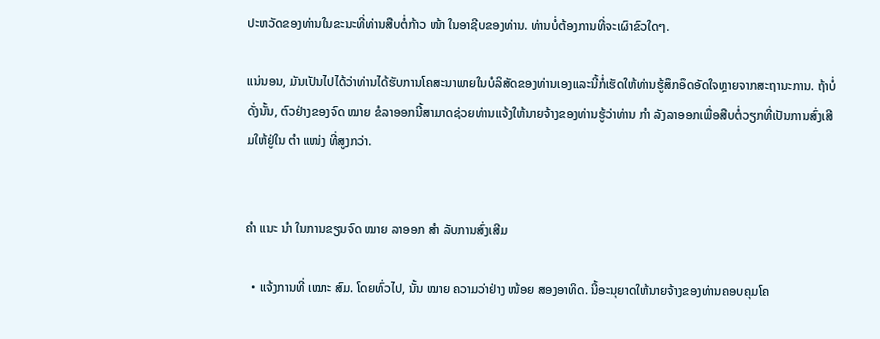ປະຫວັດຂອງທ່ານໃນຂະນະທີ່ທ່ານສືບຕໍ່ກ້າວ ໜ້າ ໃນອາຊີບຂອງທ່ານ. ທ່ານບໍ່ຕ້ອງການທີ່ຈະເຜົາຂົວໃດໆ.

ແນ່ນອນ, ມັນເປັນໄປໄດ້ວ່າທ່ານໄດ້ຮັບການໂຄສະນາພາຍໃນບໍລິສັດຂອງທ່ານເອງແລະນີ້ກໍ່ເຮັດໃຫ້ທ່ານຮູ້ສຶກອຶດອັດໃຈຫຼາຍຈາກສະຖານະການ. ຖ້າບໍ່ດັ່ງນັ້ນ, ຕົວຢ່າງຂອງຈົດ ໝາຍ ຂໍລາອອກນີ້ສາມາດຊ່ວຍທ່ານແຈ້ງໃຫ້ນາຍຈ້າງຂອງທ່ານຮູ້ວ່າທ່ານ ກຳ ລັງລາອອກເພື່ອສືບຕໍ່ວຽກທີ່ເປັນການສົ່ງເສີມໃຫ້ຢູ່ໃນ ຕຳ ແໜ່ງ ທີ່ສູງກວ່າ.


ຄຳ ແນະ ນຳ ໃນການຂຽນຈົດ ໝາຍ ລາອອກ ສຳ ລັບການສົ່ງເສີມ

  • ແຈ້ງການທີ່ ເໝາະ ສົມ. ໂດຍທົ່ວໄປ, ນັ້ນ ໝາຍ ຄວາມວ່າຢ່າງ ໜ້ອຍ ສອງອາທິດ. ນີ້ອະນຸຍາດໃຫ້ນາຍຈ້າງຂອງທ່ານຄອບຄຸມໂຄ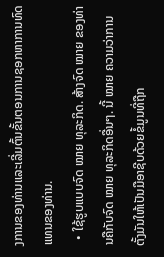ງການຂອງທ່ານແລະເລີ່ມຕົ້ນຂັ້ນຕອນການຊອກຫາການທົດແທນຂອງທ່ານ.
  • ໃຊ້ຮູບແບບຈົດ ໝາຍ ທຸລະກິດ. ສ້າງຈົດ ໝາຍ ຂອງທ່ານຄືກັບຈົດ ໝາຍ ທຸລະກິດອື່ນໆ. ນີ້ ໝາຍ ຄວາມວ່າການຕັ້ງມັນໃຫ້ເປັນມືອາຊີບດ້ວຍຂໍ້ມູນທີ່ຖືກ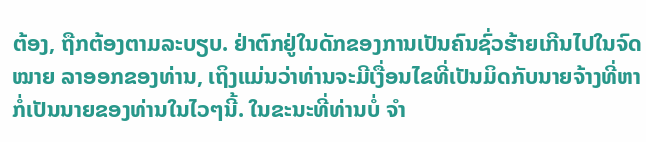ຕ້ອງ, ຖືກຕ້ອງຕາມລະບຽບ. ຢ່າຕົກຢູ່ໃນດັກຂອງການເປັນຄົນຊົ່ວຮ້າຍເກີນໄປໃນຈົດ ໝາຍ ລາອອກຂອງທ່ານ, ເຖິງແມ່ນວ່າທ່ານຈະມີເງື່ອນໄຂທີ່ເປັນມິດກັບນາຍຈ້າງທີ່ຫາກໍ່ເປັນນາຍຂອງທ່ານໃນໄວໆນີ້. ໃນຂະນະທີ່ທ່ານບໍ່ ຈຳ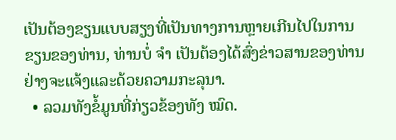ເປັນຕ້ອງຂຽນແບບສຽງທີ່ເປັນທາງການຫຼາຍເກີນໄປໃນການຂຽນຂອງທ່ານ, ທ່ານບໍ່ ຈຳ ເປັນຕ້ອງໄດ້ສົ່ງຂ່າວສານຂອງທ່ານຢ່າງຈະແຈ້ງແລະດ້ວຍຄວາມກະລຸນາ.
  • ລວມທັງຂໍ້ມູນທີ່ກ່ຽວຂ້ອງທັງ ໝົດ.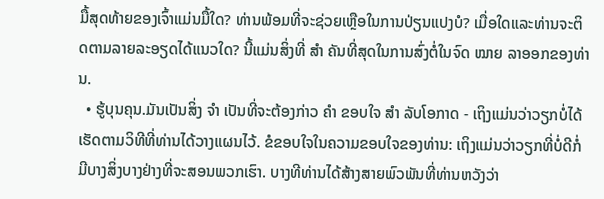ມື້ສຸດທ້າຍຂອງເຈົ້າແມ່ນມື້ໃດ? ທ່ານພ້ອມທີ່ຈະຊ່ວຍເຫຼືອໃນການປ່ຽນແປງບໍ? ເມື່ອໃດແລະທ່ານຈະຕິດຕາມລາຍລະອຽດໄດ້ແນວໃດ? ນີ້ແມ່ນສິ່ງທີ່ ສຳ ຄັນທີ່ສຸດໃນການສົ່ງຕໍ່ໃນຈົດ ໝາຍ ລາອອກຂອງທ່ານ.
  • ຮູ້ບຸນຄຸນ.ມັນເປັນສິ່ງ ຈຳ ເປັນທີ່ຈະຕ້ອງກ່າວ ຄຳ ຂອບໃຈ ສຳ ລັບໂອກາດ - ເຖິງແມ່ນວ່າວຽກບໍ່ໄດ້ເຮັດຕາມວິທີທີ່ທ່ານໄດ້ວາງແຜນໄວ້. ຂໍຂອບໃຈໃນຄວາມຂອບໃຈຂອງທ່ານ: ເຖິງແມ່ນວ່າວຽກທີ່ບໍ່ດີກໍ່ມີບາງສິ່ງບາງຢ່າງທີ່ຈະສອນພວກເຮົາ. ບາງທີທ່ານໄດ້ສ້າງສາຍພົວພັນທີ່ທ່ານຫວັງວ່າ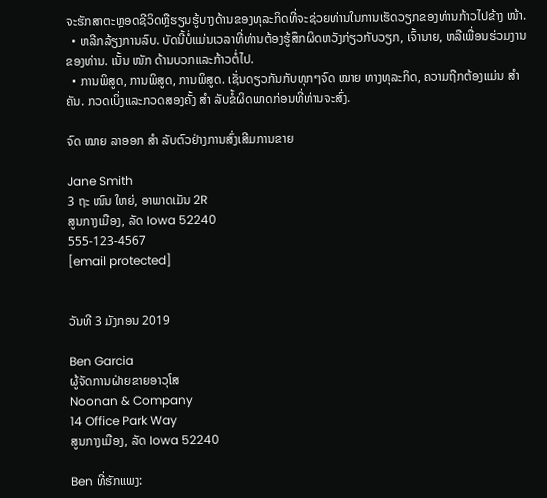ຈະຮັກສາຕະຫຼອດຊີວິດຫຼືຮຽນຮູ້ບາງດ້ານຂອງທຸລະກິດທີ່ຈະຊ່ວຍທ່ານໃນການເຮັດວຽກຂອງທ່ານກ້າວໄປຂ້າງ ໜ້າ.
  • ຫລີກລ້ຽງການລົບ. ບັດນີ້ບໍ່ແມ່ນເວລາທີ່ທ່ານຕ້ອງຮູ້ສຶກຜິດຫວັງກ່ຽວກັບວຽກ, ເຈົ້ານາຍ, ຫລືເພື່ອນຮ່ວມງານຂອງທ່ານ. ເນັ້ນ ໜັກ ດ້ານບວກແລະກ້າວຕໍ່ໄປ.
  • ການພິສູດ, ການພິສູດ, ການພິສູດ. ເຊັ່ນດຽວກັນກັບທຸກໆຈົດ ໝາຍ ທາງທຸລະກິດ, ຄວາມຖືກຕ້ອງແມ່ນ ສຳ ຄັນ. ກວດເບິ່ງແລະກວດສອງຄັ້ງ ສຳ ລັບຂໍ້ຜິດພາດກ່ອນທີ່ທ່ານຈະສົ່ງ.

ຈົດ ໝາຍ ລາອອກ ສຳ ລັບຕົວຢ່າງການສົ່ງເສີມການຂາຍ

Jane Smith
3 ຖະ ໜົນ ໃຫຍ່, ອາພາດເມັນ 2R
ສູນກາງເມືອງ, ລັດ Iowa 52240
555-123-4567
[email protected]


ວັນທີ 3 ມັງກອນ 2019

Ben Garcia
ຜູ້ຈັດການຝ່າຍຂາຍອາວຸໂສ
Noonan & Company
14 Office Park Way
ສູນກາງເມືອງ, ລັດ Iowa 52240

Ben ທີ່ຮັກແພງ: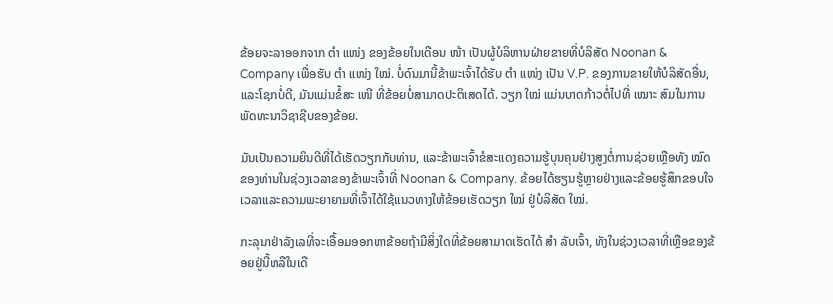ຂ້ອຍຈະລາອອກຈາກ ຕຳ ແໜ່ງ ຂອງຂ້ອຍໃນເດືອນ ໜ້າ ເປັນຜູ້ບໍລິຫານຝ່າຍຂາຍທີ່ບໍລິສັດ Noonan & Company ເພື່ອຮັບ ຕຳ ແໜ່ງ ໃໝ່. ບໍ່ດົນມານີ້ຂ້າພະເຈົ້າໄດ້ຮັບ ຕຳ ແໜ່ງ ເປັນ V.P. ຂອງການຂາຍໃຫ້ບໍລິສັດອື່ນ, ແລະໂຊກບໍ່ດີ, ມັນແມ່ນຂໍ້ສະ ເໜີ ທີ່ຂ້ອຍບໍ່ສາມາດປະຕິເສດໄດ້. ວຽກ ໃໝ່ ແມ່ນບາດກ້າວຕໍ່ໄປທີ່ ເໝາະ ສົມໃນການພັດທະນາວິຊາຊີບຂອງຂ້ອຍ.

ມັນເປັນຄວາມຍິນດີທີ່ໄດ້ເຮັດວຽກກັບທ່ານ, ແລະຂ້າພະເຈົ້າຂໍສະແດງຄວາມຮູ້ບຸນຄຸນຢ່າງສູງຕໍ່ການຊ່ວຍເຫຼືອທັງ ໝົດ ຂອງທ່ານໃນຊ່ວງເວລາຂອງຂ້າພະເຈົ້າທີ່ Noonan & Company. ຂ້ອຍໄດ້ຮຽນຮູ້ຫຼາຍຢ່າງແລະຂ້ອຍຮູ້ສຶກຂອບໃຈເວລາແລະຄວາມພະຍາຍາມທີ່ເຈົ້າໄດ້ໃຊ້ແນວທາງໃຫ້ຂ້ອຍເຮັດວຽກ ໃໝ່ ຢູ່ບໍລິສັດ ໃໝ່.

ກະລຸນາຢ່າລັງເລທີ່ຈະເອື້ອມອອກຫາຂ້ອຍຖ້າມີສິ່ງໃດທີ່ຂ້ອຍສາມາດເຮັດໄດ້ ສຳ ລັບເຈົ້າ, ທັງໃນຊ່ວງເວລາທີ່ເຫຼືອຂອງຂ້ອຍຢູ່ນີ້ຫລືໃນເດື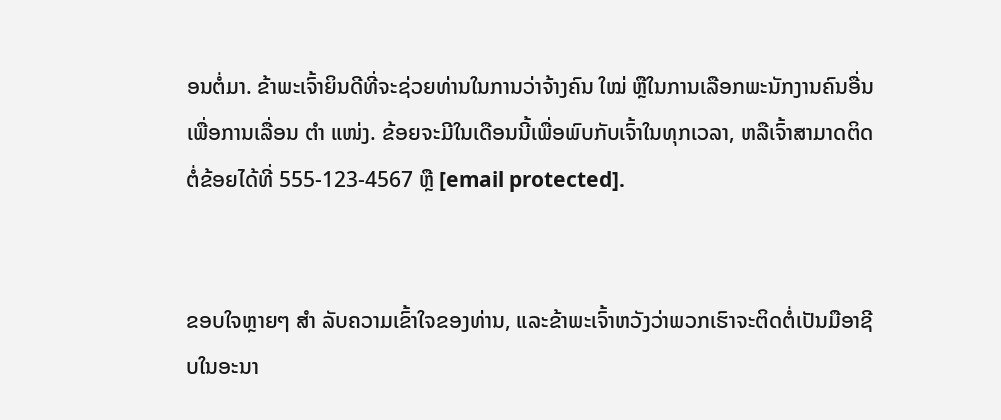ອນຕໍ່ມາ. ຂ້າພະເຈົ້າຍິນດີທີ່ຈະຊ່ວຍທ່ານໃນການວ່າຈ້າງຄົນ ໃໝ່ ຫຼືໃນການເລືອກພະນັກງານຄົນອື່ນເພື່ອການເລື່ອນ ຕຳ ແໜ່ງ. ຂ້ອຍຈະມີໃນເດືອນນີ້ເພື່ອພົບກັບເຈົ້າໃນທຸກເວລາ, ຫລືເຈົ້າສາມາດຕິດຕໍ່ຂ້ອຍໄດ້ທີ່ 555-123-4567 ຫຼື [email protected].


ຂອບໃຈຫຼາຍໆ ສຳ ລັບຄວາມເຂົ້າໃຈຂອງທ່ານ, ແລະຂ້າພະເຈົ້າຫວັງວ່າພວກເຮົາຈະຕິດຕໍ່ເປັນມືອາຊີບໃນອະນາ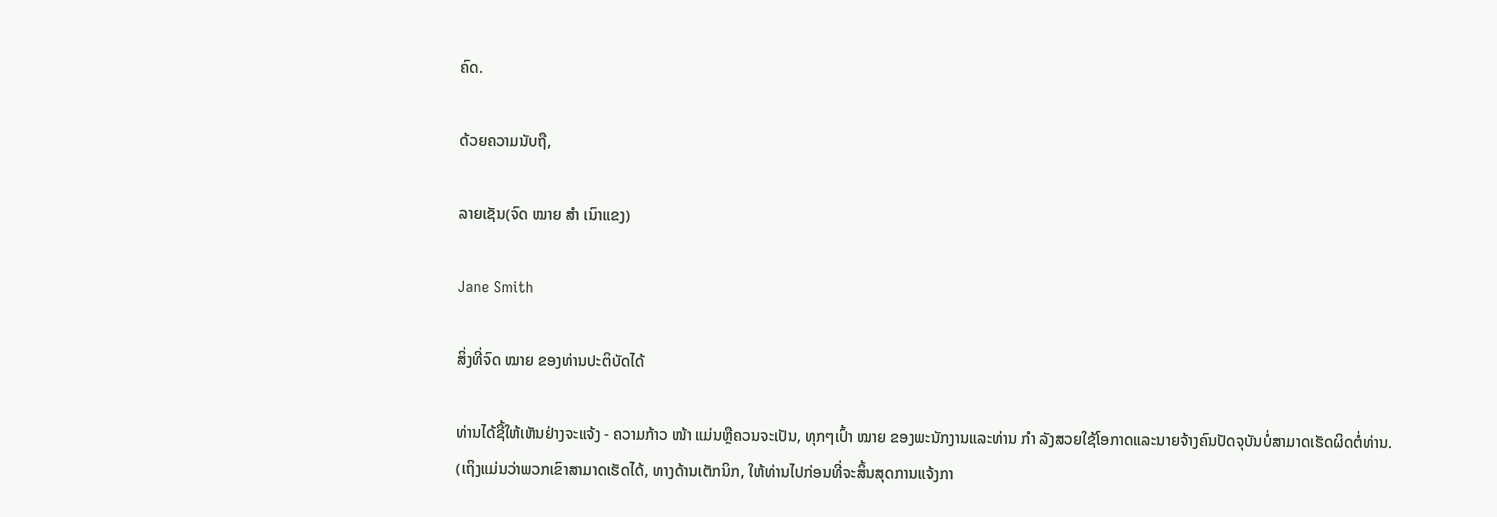ຄົດ.

ດ້ວຍຄວາມນັບຖື,

ລາຍເຊັນ(ຈົດ ໝາຍ ສຳ ເນົາແຂງ)

Jane Smith

ສິ່ງທີ່ຈົດ ໝາຍ ຂອງທ່ານປະຕິບັດໄດ້

ທ່ານໄດ້ຊີ້ໃຫ້ເຫັນຢ່າງຈະແຈ້ງ - ຄວາມກ້າວ ໜ້າ ແມ່ນຫຼືຄວນຈະເປັນ, ທຸກໆເປົ້າ ໝາຍ ຂອງພະນັກງານແລະທ່ານ ກຳ ລັງສວຍໃຊ້ໂອກາດແລະນາຍຈ້າງຄົນປັດຈຸບັນບໍ່ສາມາດເຮັດຜິດຕໍ່ທ່ານ. (ເຖິງແມ່ນວ່າພວກເຂົາສາມາດເຮັດໄດ້, ທາງດ້ານເຕັກນິກ, ໃຫ້ທ່ານໄປກ່ອນທີ່ຈະສິ້ນສຸດການແຈ້ງກາ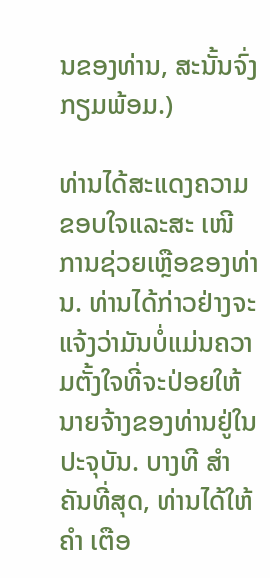ນຂອງທ່ານ, ສະນັ້ນຈົ່ງກຽມພ້ອມ.)

ທ່ານໄດ້ສະແດງຄວາມຂອບໃຈແລະສະ ເໜີ ການຊ່ວຍເຫຼືອຂອງທ່ານ. ທ່ານໄດ້ກ່າວຢ່າງຈະແຈ້ງວ່າມັນບໍ່ແມ່ນຄວາມຕັ້ງໃຈທີ່ຈະປ່ອຍໃຫ້ນາຍຈ້າງຂອງທ່ານຢູ່ໃນປະຈຸບັນ. ບາງທີ ສຳ ຄັນທີ່ສຸດ, ທ່ານໄດ້ໃຫ້ ຄຳ ເຕືອ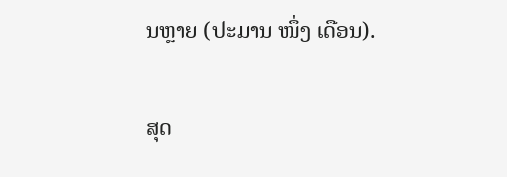ນຫຼາຍ (ປະມານ ໜຶ່ງ ເດືອນ).

ສຸດ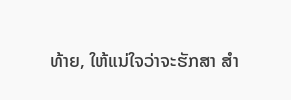ທ້າຍ, ໃຫ້ແນ່ໃຈວ່າຈະຮັກສາ ສຳ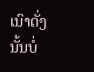ເນົາດັ່ງນັ້ນບໍ່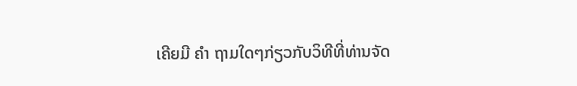ເຄີຍມີ ຄຳ ຖາມໃດໆກ່ຽວກັບວິທີທີ່ທ່ານຈັດ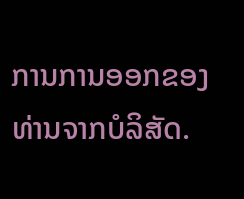ການການອອກຂອງທ່ານຈາກບໍລິສັດ.